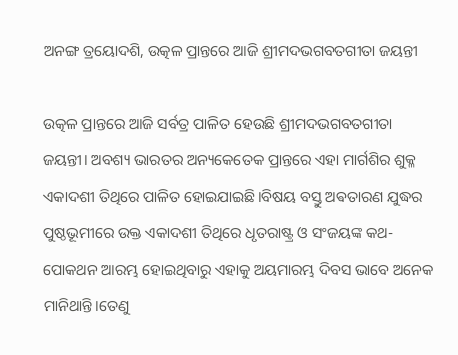ଅନଙ୍ଗ ତ୍ରୟୋଦଶି, ଉତ୍କଳ ପ୍ରାନ୍ତରେ ଆଜି ଶ୍ରୀମଦଭଗବତଗୀତା ଜୟନ୍ତୀ

ଉତ୍କଳ ପ୍ରାନ୍ତରେ ଆଜି ସର୍ବତ୍ର ପାଳିତ ହେଉଛି ଶ୍ରୀମଦଭଗବତଗୀତା ଜୟନ୍ତୀ। ଅବଶ୍ୟ ଭାରତର ଅନ୍ୟକେତେକ ପ୍ରାନ୍ତରେ ଏହା ମାର୍ଗଶିର ଶୁକ୍ଳ ଏକାଦଶୀ ତିଥିରେ ପାଳିତ ହୋଇଯାଇଛି।ବିଷୟ ବସ୍ତୁ ଅଵତାରଣ ଯୁଦ୍ଧର ପୁଷ୍ଠଭୂମୀରେ ଉକ୍ତ ଏକାଦଶୀ ତିଥିରେ ଧୃତରାଷ୍ଟ୍ର ଓ ସଂଜୟଙ୍କ କଥ- ପୋକଥନ ଆରମ୍ଭ ହୋଇଥିବାରୁ ଏହାକୁ ଅୟମାରମ୍ଭ ଦିବସ ଭାବେ ଅନେକ ମାନିଥାନ୍ତି।ତେଣୁ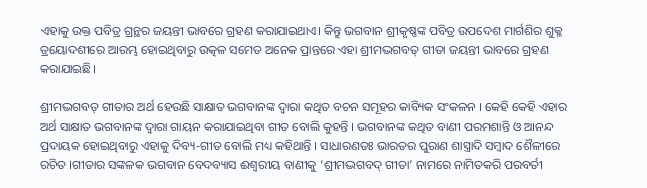ଏହାକୁ ଉକ୍ତ ପବିତ୍ର ଗ୍ରନ୍ଥର ଜୟନ୍ତୀ ଭାବରେ ଗ୍ରହଣ କରାଯାଇଥାଏ। କିନ୍ତୁ ଭଗବାନ ଶ୍ରୀକୃଷ୍ଣଙ୍କ ପବିତ୍ର ଉପଦେଶ ମାର୍ଗଶିର ଶୁକ୍ଳ ତ୍ରୟୋଦଶୀରେ ଆରମ୍ଭ ହୋଇଥିବାରୁ ଉତ୍କଳ ସମେତ ଅନେକ ପ୍ରାନ୍ତରେ ଏହା ଶ୍ରୀମଦ୍ଭଗବତ୍ ଗୀତା ଜୟନ୍ତୀ ଭାବରେ ଗ୍ରହଣ କରାଯାଇଛି।

ଶ୍ରୀମଦ୍ଭଗବତ୍ ଗୀତାର ଅର୍ଥ ହେଉଛି ସାକ୍ଷାତ ଭଗବାନଙ୍କ ଦ୍ୱାରା କଥିତ ବଚନ ସମୂହର କାବ୍ୟିକ ସଂକଳନ । କେହି କେହି ଏହାର ଅର୍ଥ ସାକ୍ଷାତ ଭଗବାନଙ୍କ ଦ୍ୱାରା ଗାୟନ କରାଯାଇଥିବା ଗୀତ ବୋଲି କୁହନ୍ତି । ଭଗବାନଙ୍କ କଥିତ ବାଣୀ ପରମଶାନ୍ତି ଓ ଆନନ୍ଦ ପ୍ରଦାୟକ ହୋଇଥିବାରୁ ଏହାକୁ ଦିବ୍ୟ-ଗୀତ ବୋଲି ମଧ୍ୟ କହିଥାନ୍ତି । ସାଧାରଣତଃ ଭାରତର ପୁରାଣ ଶାସ୍ତ୍ରାଦି ସମ୍ବାଦ ଶୈଳୀରେ ରଚିତ ।ଗୀତାର ସଙ୍କଳକ ଭଗବାନ ବେଦବ୍ୟାସ ଈଶ୍ୱରୀୟ ବାଣୀକୁ ‘ଶ୍ରୀମଦ୍ଭଗବଦ୍ ଗୀତା’ ନାମରେ ନାମିତକରି ପରବର୍ତୀ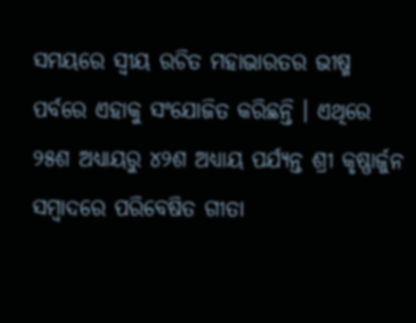ସମୟରେ ସ୍ବୀୟ ରଚିତ ମହାଭାରତର ଭୀଷ୍ମ ପର୍ବରେ ଏହାକୁ ସଂଯୋଜିତ କରିଛନ୍ତି । ଏଥିରେ ୨୫ଶ ଅଧ୍ୟାୟରୁ ୪୨ଶ ଅଧ୍ୟାୟ ପର୍ଯ୍ୟନ୍ତ ଶ୍ରୀ କୃଷ୍ଣାର୍ଜୁନ ସମ୍ବାଦରେ ପରିବେଷିତ ଗୀତା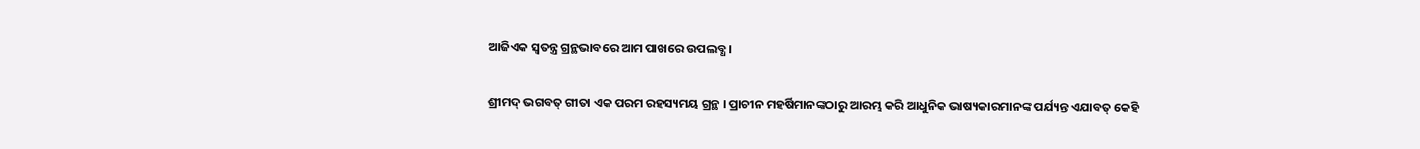ଆଜିଏକ ସ୍ବତନ୍ତ୍ର ଗ୍ରନ୍ଥଭାବରେ ଆମ ପାଖରେ ଉପଲବ୍ଧ ।

ଶ୍ରୀମଦ୍ ଭଗବତ୍ ଗୀତା ଏକ ପରମ ରହସ୍ୟମୟ ଗ୍ରନ୍ଥ । ପ୍ରାଚୀନ ମହର୍ଷିମାନଙ୍କଠାରୁ ଆରମ୍ଭ କରି ଆଧୁନିକ ଭାଷ୍ୟକାରମାନଙ୍କ ପର୍ଯ୍ୟନ୍ତ ଏଯାବତ୍ କେହି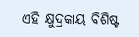ଏହି କ୍ଷୁଦ୍ରକାୟ ବିଶିଷ୍ଟ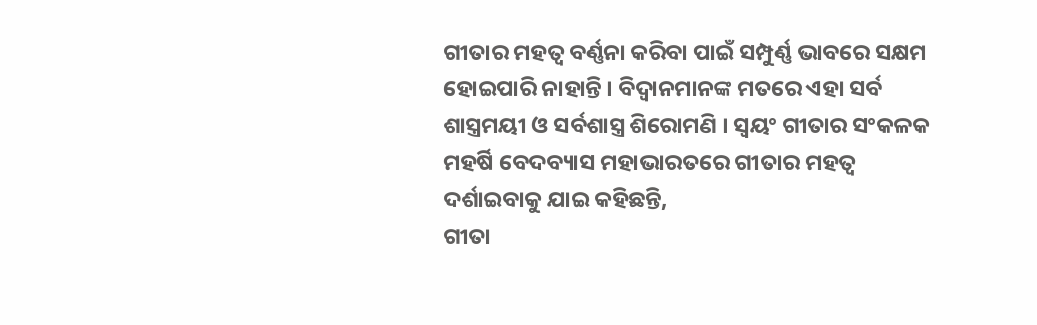ଗୀତାର ମହତ୍ୱ ବର୍ଣ୍ଣନା କରିବା ପାଇଁ ସମ୍ପୁର୍ଣ୍ଣ ଭାବରେ ସକ୍ଷମ ହୋଇପାରି ନାହାନ୍ତି । ବିଦ୍ୱାନମାନଙ୍କ ମତରେ ଏହା ସର୍ବ ଶାସ୍ତ୍ରମୟୀ ଓ ସର୍ବଶାସ୍ତ୍ର ଶିରୋମଣି । ସ୍ବୟଂ ଗୀତାର ସଂକଳକ ମହର୍ଷି ବେଦବ୍ୟାସ ମହାଭାରତରେ ଗୀତାର ମହତ୍ୱ ଦର୍ଶାଇବାକୁ ଯାଇ କହିଛନ୍ତି,
ଗୀତା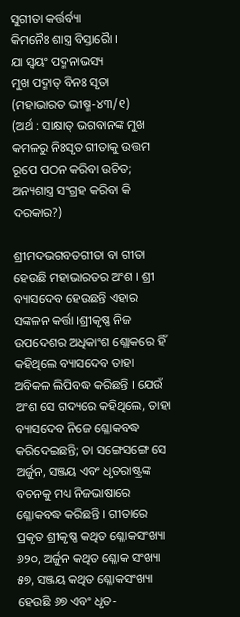ସୁଗୀତା କର୍ତ୍ତର୍ବ୍ୟା
କିମନୈଃ ଶାସ୍ତ୍ର ବିସ୍ତାରୋୖ ।
ଯା ସ୍ବୟଂ ପଦ୍ମନାଭସ୍ୟ
ମୁଖ ପଦ୍ମାତ୍ ବିନଃ ସୃତା
(ମହାଭାରତ ଭୀଷ୍ମ-୪୩/୧)
(ଅର୍ଥ : ସାକ୍ଷାତ୍ ଭଗବାନଙ୍କ ମୁଖ କମଳରୁ ନିଃସୃତ ଗୀତାକୁ ଉତ୍ତମ ରୂପେ ପଠନ କରିବା ଉଚିତ; ଅନ୍ୟଶାସ୍ତ୍ର ସଂଗ୍ରହ କରିବା କି ଦରକାର?)

ଶ୍ରୀମଦଭଗବତଗୀତା ବା ଗୀତା ହେଉଛି ମହାଭାରତର ଅଂଶ । ଶ୍ରୀ ବ୍ୟାସଦେବ ହେଉଛନ୍ତି ଏହାର ସଙ୍କଳନ କର୍ତ୍ତା ।ଶ୍ରୀକୃଷ୍ଣ ନିଜ ଉପଦେଶର ଅଧିକାଂଶ ଶ୍ଲୋକରେ ହିଁ କହିଥିଲେ ବ୍ୟାସଦେବ ତାହା ଅବିକଳ ଲିପିବଦ୍ଧ କରିଛନ୍ତି । ଯେଉଁ ଅଂଶ ସେ ଗଦ୍ୟରେ କହିଥିଲେ, ତାହା ବ୍ୟାସଦେବ ନିଜେ ଶ୍ଳୋକବଦ୍ଧ କରିଦେଇଛନ୍ତି; ତା ସଙ୍ଗେସଙ୍ଗେ ସେ ଅର୍ଜୁନ, ସଞ୍ଜୟ ଏବଂ ଧୃତରାଷ୍ଟ୍ରଙ୍କ ବଚନକୁ ମଧ୍ୟ ନିଜଭାଷାରେ ଶ୍ଳୋକବଦ୍ଧ କରିଛନ୍ତି । ଗୀତାରେ ପ୍ରକୃତ ଶ୍ରୀକୃଷ୍ଣ କଥିତ ଶ୍ଳୋକସଂଖ୍ୟା ୬୨୦, ଅର୍ଜୁନ କଥିତ ଶ୍ଳୋକ ସଂଖ୍ୟା ୫୭, ସଞ୍ଜୟ କଥିତ ଶ୍ଳୋକସଂଖ୍ୟା ହେଉଛି ୬୭ ଏବଂ ଧୃତ-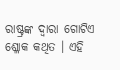ରାଷ୍ଟ୍ରଙ୍କ ଦ୍ୱାରା ଗୋଟିଏ ଶ୍ଳୋକ କଥିତ । ଏହି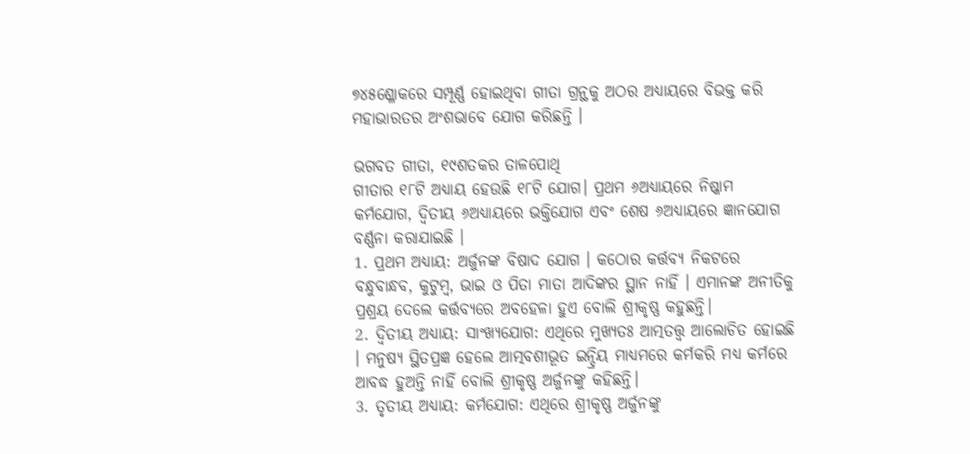୭୪୫ଶ୍ଳୋକରେ ସମ୍ପୂର୍ଣ୍ଣ ହୋଇଥିବା ଗୀତା ଗ୍ରନ୍ଥକୁ ଅଠର ଅଧ୍ୟାୟରେ ବିଭକ୍ତ କରି ମହାଭାରତର ଅଂଶଭାବେ ଯୋଗ କରିଛନ୍ତି ।

ଭଗବତ ଗୀତା, ୧୯ଶତକର ତାଳପୋଥି
ଗୀତାର ୧୮ଟି ଅଧ୍ୟାୟ ହେଉଛି ୧୮ଟି ଯୋଗ। ପ୍ରଥମ ୬ଅଧ୍ୟାୟରେ ନିଷ୍କାମ କର୍ମଯୋଗ, ଦ୍ୱିତୀୟ ୬ଅଧ୍ୟାୟରେ ଭକ୍ତିଯୋଗ ଏବଂ ଶେଷ ୬ଅଧ୍ୟାୟରେ ଜ୍ଞାନଯୋଗ ବର୍ଣ୍ଣନା କରାଯାଇଛି ।
1. ପ୍ରଥମ ଅଧ୍ୟାୟ: ଅର୍ଜୁନଙ୍କ ବିଷାଦ ଯୋଗ । କଠୋର କର୍ତ୍ତବ୍ୟ ନିକଟରେ ବନ୍ଧୁବାନ୍ଧବ, କୁଟୁମ୍ବ, ଭାଇ ଓ ପିତା ମାତା ଆଦିଙ୍କର ସ୍ଥାନ ନାହିଁ । ଏମାନଙ୍କ ଅନୀତିକୁ ପ୍ରଶ୍ରୟ ଦେଲେ କର୍ତ୍ତବ୍ୟରେ ଅବହେଳା ହୁଏ ବୋଲି ଶ୍ରୀକୃଷ୍ଣ କହୁଛନ୍ତି।
2. ଦ୍ୱିତୀୟ ଅଧ୍ୟାୟ: ସାଂଖ୍ୟଯୋଗ: ଏଥିରେ ମୁଖ୍ୟତଃ ଆତ୍ମତତ୍ତ୍ୱ ଆଲୋଚିତ ହୋଇଛି । ମନୁଷ୍ୟ ସ୍ଥିତପ୍ରଜ୍ଞ ହେଲେ ଆତ୍ମବଶୀଭୂତ ଇନ୍ଦ୍ରିୟ ମାଧ୍ୟମରେ କର୍ମକରି ମଧ୍ୟ କର୍ମରେ ଆବଦ୍ଧ ହୁଅନ୍ତି ନାହିଁ ବୋଲି ଶ୍ରୀକୃଷ୍ଣ ଅର୍ଜୁନଙ୍କୁ କହିଛନ୍ତି।
3. ତୃତୀୟ ଅଧ୍ୟାୟ: କର୍ମଯୋଗ: ଏଥିରେ ଶ୍ରୀକୃଷ୍ଣ ଅର୍ଜୁନଙ୍କୁ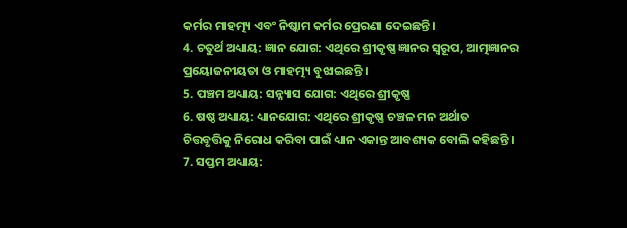କର୍ମର ମାହତ୍ମ୍ୟ ଏବଂ ନିଷ୍କାମ କର୍ମର ପ୍ରେରଣା ଦେଇଛନ୍ତି।
4. ଚତୁର୍ଥ ଅଧ୍ୟାୟ: ଜ୍ଞାନ ଯୋଗ: ଏଥିରେ ଶ୍ରୀକୃଷ୍ଣ ଜ୍ଞାନର ସ୍ୱରୂପ, ଆତ୍ମଜ୍ଞାନର ପ୍ରୟୋଜନୀୟତା ଓ ମାହତ୍ମ୍ୟ ବୁଝାଇଛନ୍ତି ।
5. ପଞ୍ଚମ ଅଧ୍ୟାୟ: ସନ୍ନ୍ୟାସ ଯୋଗ: ଏଥିରେ ଶ୍ରୀକୃଷ୍ଣ
6. ଷଷ୍ଠ ଅଧ୍ୟାୟ: ଧ୍ୟାନଯୋଗ: ଏଥିରେ ଶ୍ରୀକୃଷ୍ଣ ଚଞ୍ଚଳ ମନ ଅର୍ଥାତ ଚିତ୍ତବୃତ୍ତିକୁ ନିରୋଧ କରିବା ପାଇଁ ଧ୍ୟାନ ଏକାନ୍ତ ଆବଶ୍ୟକ ବୋଲି କହିଛନ୍ତି ।
7. ସପ୍ତମ ଅଧ୍ୟାୟ: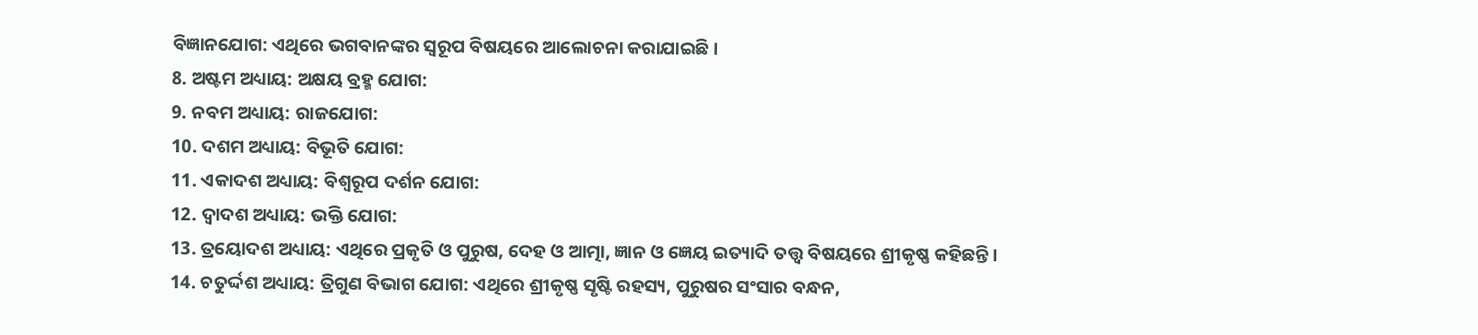ବିଜ୍ଞାନଯୋଗ: ଏଥିରେ ଭଗବାନଙ୍କର ସ୍ୱରୂପ ବିଷୟରେ ଆଲୋଚନା କରାଯାଇଛି ।
8. ଅଷ୍ଟମ ଅଧ୍ୟାୟ: ଅକ୍ଷୟ ବ୍ରହ୍ମ ଯୋଗ:
9. ନବମ ଅଧ୍ୟାୟ: ରାଜଯୋଗ:
10. ଦଶମ ଅଧ୍ୟାୟ: ବିଭୂତି ଯୋଗ:
11. ଏକାଦଶ ଅଧ୍ୟାୟ: ବିଶ୍ୱରୂପ ଦର୍ଶନ ଯୋଗ:
12. ଦ୍ୱାଦଶ ଅଧ୍ୟାୟ: ଭକ୍ତି ଯୋଗ:
13. ତ୍ରୟୋଦଶ ଅଧ୍ୟାୟ: ଏଥିରେ ପ୍ରକୃତି ଓ ପୁରୁଷ, ଦେହ ଓ ଆତ୍ମା, ଜ୍ଞାନ ଓ ଜ୍ଞେୟ ଇତ୍ୟାଦି ତତ୍ତ୍ୱ ବିଷୟରେ ଶ୍ରୀକୃଷ୍ଣ କହିଛନ୍ତି ।
14. ଚତୁର୍ଦ୍ଦଶ ଅଧ୍ୟାୟ: ତ୍ରିଗୁଣ ବିଭାଗ ଯୋଗ: ଏଥିରେ ଶ୍ରୀକୃଷ୍ଣ ସୃଷ୍ଟି ରହସ୍ୟ, ପୁରୁଷର ସଂସାର ବନ୍ଧନ,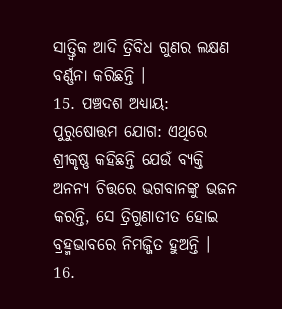ସାତ୍ତ୍ୱିକ ଆଦି ତ୍ରିବିଧ ଗୁଣର ଲକ୍ଷଣ ବର୍ଣ୍ଣନା କରିଛନ୍ତି ।
15. ପଞ୍ଚଦଶ ଅଧ୍ୟାୟ: ପୁରୁଷୋତ୍ତମ ଯୋଗ: ଏଥିରେ ଶ୍ରୀକୃଷ୍ଣ କହିଛନ୍ତି ଯେଉଁ ବ୍ୟକ୍ତି ଅନନ୍ୟ ଚିତ୍ତରେ ଭଗବାନଙ୍କୁ ଭଜନ କରନ୍ତି, ସେ ତ୍ରିଗୁଣାତୀତ ହୋଇ ବ୍ରହ୍ମଭାବରେ ନିମଜ୍ଜିତ ହୁଅନ୍ତି ।
16.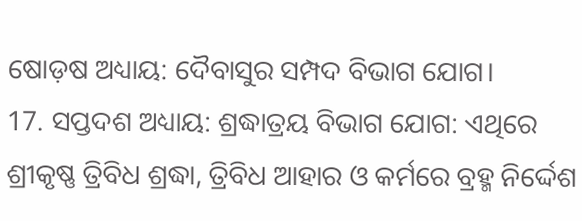ଷୋଡ଼ଷ ଅଧ୍ୟାୟ: ଦୈବାସୁର ସମ୍ପଦ ବିଭାଗ ଯୋଗ।
17. ସପ୍ତଦଶ ଅଧ୍ୟାୟ: ଶ୍ରଦ୍ଧାତ୍ରୟ ବିଭାଗ ଯୋଗ: ଏଥିରେ ଶ୍ରୀକୃଷ୍ଣ ତ୍ରିବିଧ ଶ୍ରଦ୍ଧା, ତ୍ରିବିଧ ଆହାର ଓ କର୍ମରେ ବ୍ରହ୍ମ ନିର୍ଦ୍ଦେଶ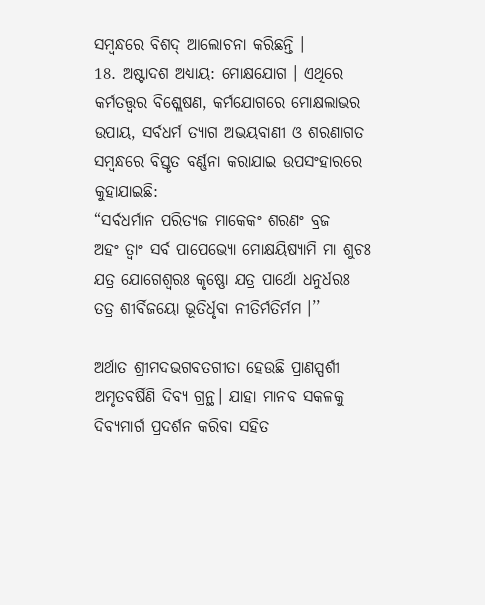ସମ୍ବନ୍ଧରେ ବିଶଦ୍‌ ଆଲୋଚନା କରିଛନ୍ତି ।
18. ଅଷ୍ଟାଦଶ ଅଧ୍ୟାୟ: ମୋକ୍ଷଯୋଗ । ଏଥିରେ କର୍ମତତ୍ତ୍ୱର ବିଶ୍ଲେଷଣ, କର୍ମଯୋଗରେ ମୋକ୍ଷଲାଭର ଉପାୟ, ସର୍ବଧର୍ମ ତ୍ୟାଗ ଅଭୟବାଣୀ ଓ ଶରଣାଗତ ସମ୍ବନ୍ଧରେ ବିସ୍ତୃତ ବର୍ଣ୍ଣନା କରାଯାଇ ଉପସଂହାରରେ କୁହାଯାଇଛି:
“ସର୍ବଧର୍ମାନ ପରିତ୍ୟଜ ମାକେକଂ ଶରଣଂ ବ୍ରଜ
ଅହଂ ତ୍ୱାଂ ସର୍ବ ପାପେଭ୍ୟୋ ମୋକ୍ଷୟିଷ୍ୟାମି ମା ଶୁଚଃ
ଯତ୍ର ଯୋଗେଶ୍ୱରଃ କୃଷ୍ଣୋ ଯତ୍ର ପାର୍ଥୋ ଧନୁର୍ଧରଃ
ତତ୍ର ଶୀର୍ବିଜୟୋ ଭୂତିର୍ଧୃବା ନୀତିର୍ମତିର୍ମମ ।’’

ଅର୍ଥାତ ଶ୍ରୀମଦଭଗବତଗୀତା ହେଉଛି ପ୍ରାଣସ୍ପର୍ଶୀ ଅମୃତବର୍ଷିଣି ଦିବ୍ୟ ଗ୍ରନ୍ଥ। ଯାହା ମାନବ ସକଳକୁ ଦିବ୍ୟମାର୍ଗ ପ୍ରଦର୍ଶନ କରିବା ସହିତ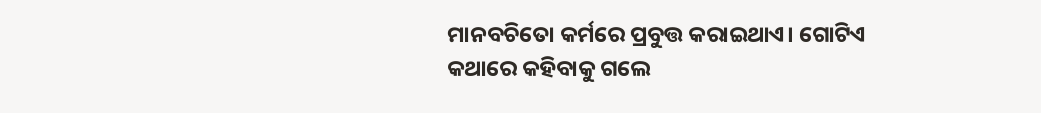ମାନବଚିତୋ କର୍ମରେ ପ୍ରବୁତ୍ତ କରାଇଥାଏ। ଗୋଟିଏ କଥାରେ କହିବାକୁ ଗଲେ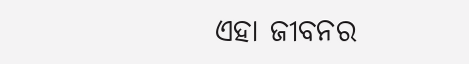ଏହା ଜୀବନର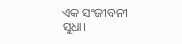ଏକ ସଂଜୀବନୀ ସୁଧା।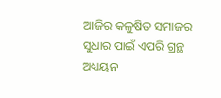ଆଜିର କଳୁଷିତ ସମାଜର ସୁଧାର ପାଇଁ ଏପରି ଗ୍ରନ୍ଥ ଅଧ୍ୟୟନ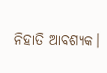ନିହାତି ଆବଶ୍ୟକ।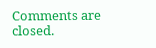Comments are closed.